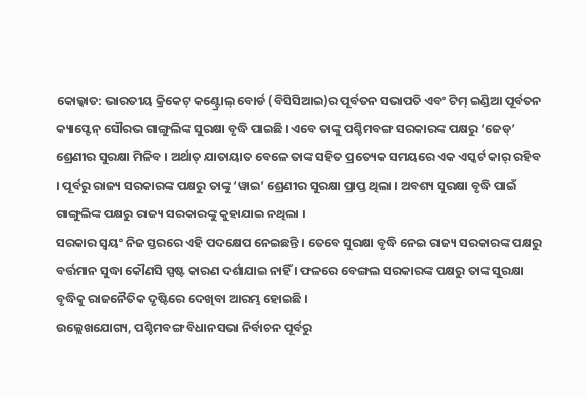କୋଲ୍କାତ: ଭାରତୀୟ କ୍ରିକେଟ୍ କଣ୍ଟ୍ରୋଲ୍ ବୋର୍ଡ (ବିସିସିଆଇ)ର ପୂର୍ବତନ ସଭାପତି ଏବଂ ଟିମ୍ ଇଣ୍ଡିଆ ପୂର୍ବତନ କ୍ୟାପ୍ଟେନ୍ ସୌରଭ ଗାଙ୍ଗୁଲିଙ୍କ ସୁରକ୍ଷା ବୃଦ୍ଧି ପାଇଛି । ଏବେ ତାଙ୍କୁ ପଶ୍ଚିମବଙ୍ଗ ସରକାରଙ୍କ ପକ୍ଷରୁ ‘ଜେଡ୍’ ଶ୍ରେଣୀର ସୁରକ୍ଷା ମିଳିବ । ଅର୍ଥାତ୍ ଯାତାୟାତ ବେଳେ ତାଙ୍କ ସହିତ ପ୍ରତ୍ୟେକ ସମୟରେ ଏକ ଏସ୍କର୍ଟ କାର୍ ରହିବ । ପୂର୍ବରୁ ରାଜ୍ୟ ସରକାରଙ୍କ ପକ୍ଷରୁ ତାଙ୍କୁ ‘ୱାଇ’ ଶ୍ରେଣୀର ସୁରକ୍ଷା ପ୍ରାପ୍ତ ଥିଲା । ଅବଶ୍ୟ ସୁରକ୍ଷା ବୃଦ୍ଧି ପାଇଁ ଗାଙ୍ଗୁଲିଙ୍କ ପକ୍ଷରୁ ରାଜ୍ୟ ସରକାରଙ୍କୁ କୁହାଯାଇ ନଥିଲା ।
ସରକାର ସ୍ୱୟଂ ନିଜ ସ୍ତରରେ ଏହି ପଦକ୍ଷେପ ନେଇଛନ୍ତି । ତେବେ ସୁରକ୍ଷା ବୃଦ୍ଧି ନେଇ ରାଜ୍ୟ ସରକାରଙ୍କ ପକ୍ଷରୁ ବର୍ତ୍ତମାନ ସୁଦ୍ଧା କୌଣସି ସ୍ପଷ୍ଟ କାରଣ ଦର୍ଶାଯାଇ ନାହିଁ । ଫଳରେ ବେଙ୍ଗଲ ସରକାରଙ୍କ ପକ୍ଷରୁ ତାଙ୍କ ସୁରକ୍ଷା ବୃଦ୍ଧିକୁ ରାଜନୈତିକ ଦୃଷ୍ଟିରେ ଦେଖିବା ଆରମ୍ଭ ହୋଇଛି ।
ଉଲ୍ଲେଖଯୋଗ୍ୟ, ପଶ୍ଚିମବଙ୍ଗ ବିଧାନସଭା ନିର୍ବାଚନ ପୂର୍ବରୁ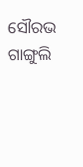ସୌରଭ ଗାଙ୍ଗୁଲି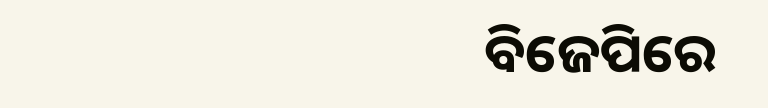ବିଜେପିରେ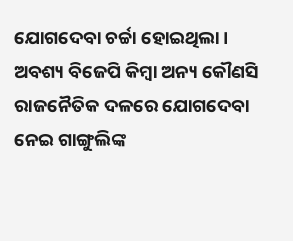ଯୋଗଦେବା ଚର୍ଚ୍ଚା ହୋଇଥିଲା । ଅବଶ୍ୟ ବିଜେପି କିମ୍ବା ଅନ୍ୟ କୌଣସି ରାଜନୈତିକ ଦଳରେ ଯୋଗଦେବା ନେଇ ଗାଙ୍ଗୁଲିଙ୍କ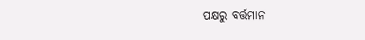ପକ୍ଷରୁ ବର୍ତ୍ତମାନ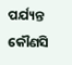ପର୍ଯ୍ୟନ୍ତ କୌଣସି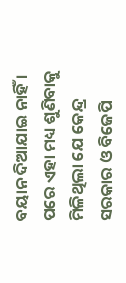ବୟାନ ଦିଆଯାଇ ନାହିଁ । ପରେ ଏହା ମଧ୍ୟ ଶୁଣିବାକୁ ମିଳିଥିଲା ଯେ କେନ୍ଦ୍ର ସରକାର ଓ ବିଜେପି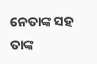ନେତାଙ୍କ ସହ ତାଙ୍କ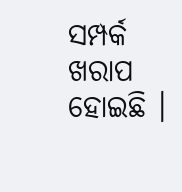ସମ୍ପର୍କ ଖରାପ ହୋଇଛି ।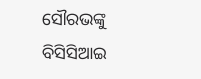ସୌରଭଙ୍କୁ ବିସିସିଆଇ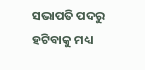ସଭାପତି ପଦରୁ ହଟିବାକୁ ମଧ୍ୟ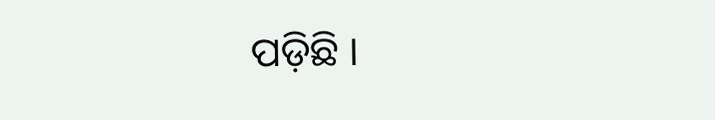ପଡ଼ିଛି ।